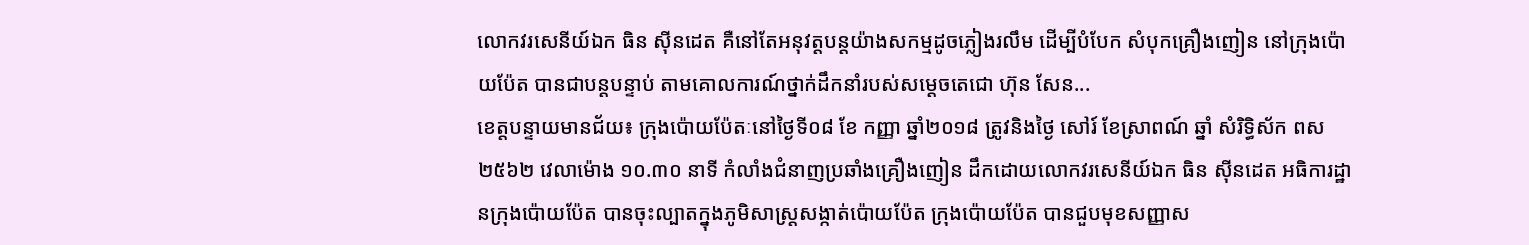លោកវរសេនីយ៍ឯក ធិន ស៊ីនដេត គឺនៅតែអនុវត្តបន្តយ៉ាងសកម្មដូចភ្លៀងរលឹម ដើម្បីបំបែក សំបុកគ្រឿងញៀន នៅក្រុងប៉ោយប៉ែត បានជាបន្តបន្ទាប់ តាមគោលការណ៍ថ្នាក់ដឹកនាំរបស់សម្តេចតេជោ ហ៊ុន សែន...
ខេត្តបន្ទាយមានជ័យ៖ ក្រុងប៉ោយប៉ែតៈនៅថ្ងៃទី០៨ ខែ កញ្ញា ឆ្នាំ២០១៨ ត្រូវនិងថ្ងៃ សៅរ៍ ខែស្រាពណ៍ ឆ្នាំ សំរិទ្ធិស័ក ពស ២៥៦២ វេលាម៉ោង ១០.៣០ នាទី កំលាំងជំនាញប្រឆាំងគ្រឿងញៀន ដឹកដោយលោកវរសេនីយ៍ឯក ធិន ស៊ីនដេត អធិការដ្ឋានក្រុងប៉ោយប៉ែត បានចុះល្បាតក្នុងភូមិសាស្រ្តសង្កាត់ប៉ោយប៉ែត ក្រុងប៉ោយប៉ែត បានជួបមុខសញ្ញាស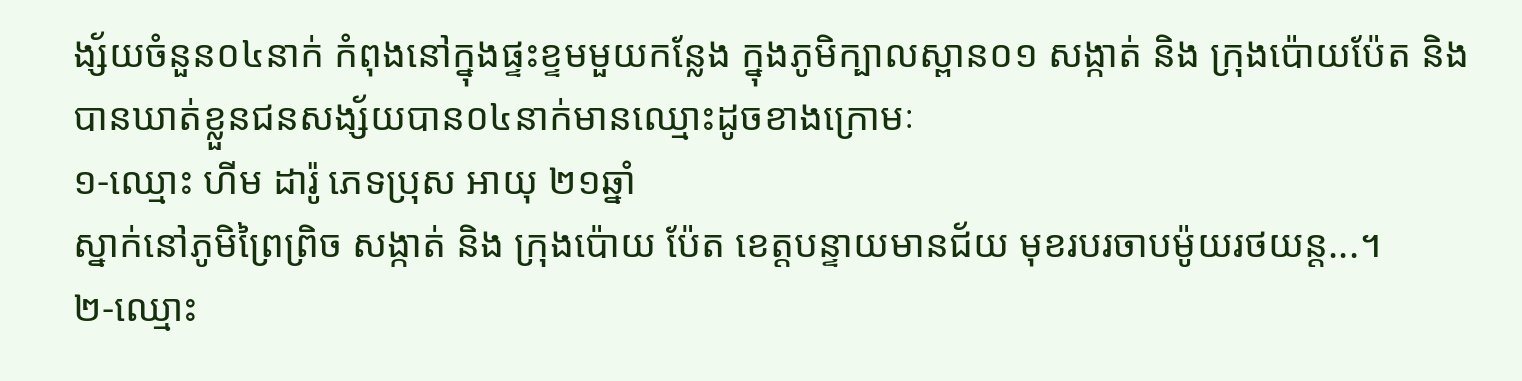ង្ស័យចំនួន០៤នាក់ កំពុងនៅក្នុងផ្ទះខ្ទមមួយកន្លែង ក្នុងភូមិក្បាលស្ពាន០១ សង្កាត់ និង ក្រុងប៉ោយប៉ែត និងបានឃាត់ខ្លួនជនសង្ស័យបាន០៤នាក់មានឈ្មោះដូចខាងក្រោមៈ
១-ឈ្មោះ ហីម ដារ៉ូ ភេទប្រុស អាយុ ២១ឆ្នាំ
ស្នាក់នៅភូមិព្រៃព្រិច សង្កាត់ និង ក្រុងប៉ោយ ប៉ែត ខេត្តបន្ទាយមានជ័យ មុខរបរចាបម៉ូយរថយន្ត...។
២-ឈ្មោះ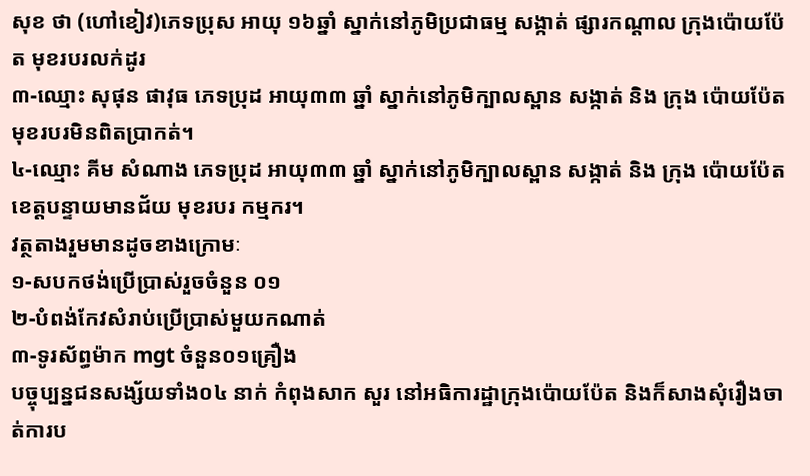សុខ ថា (ហៅខៀវ)ភេទប្រុស អាយុ ១៦ឆ្នាំ ស្នាក់នៅភូមិប្រជាធម្ម សង្កាត់ ផ្សារកណ្ដាល ក្រុងប៉ោយប៉ែត មុខរបរលក់ដូរ
៣-ឈ្មោះ សុផុន ផាវុធ ភេទប្រុដ អាយុ៣៣ ឆ្នាំ ស្នាក់នៅភូមិក្បាលស្ពាន សង្កាត់ និង ក្រុង ប៉ោយប៉ែត មុខរបរមិនពិតប្រាកត់។
៤-ឈ្មោះ គីម សំណាង ភេទប្រុដ អាយុ៣៣ ឆ្នាំ ស្នាក់នៅភូមិក្បាលស្ពាន សង្កាត់ និង ក្រុង ប៉ោយប៉ែត ខេត្តបន្ទាយមានជ័យ មុខរបរ កម្មករ។
វត្ថតាងរួមមានដូចខាងក្រោមៈ
១-សបកថង់ប្រើប្រាស់រួចចំនួន ០១
២-បំពង់កែវសំរាប់ប្រើប្រាស់មួយកណាត់
៣-ទូរស័ព្ធម៉ាក mgt ចំនួន០១គ្រឿង
បច្ចុប្បន្នជនសង្ស័យទាំង០៤ នាក់ កំពុងសាក សួរ នៅអធិការដ្ឋាក្រុងប៉ោយប៉ែត និងក៏សាងសុំរឿងចាត់ការប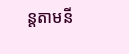ន្តតាមនី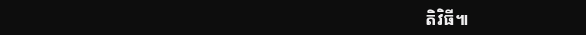តិវិធី៕